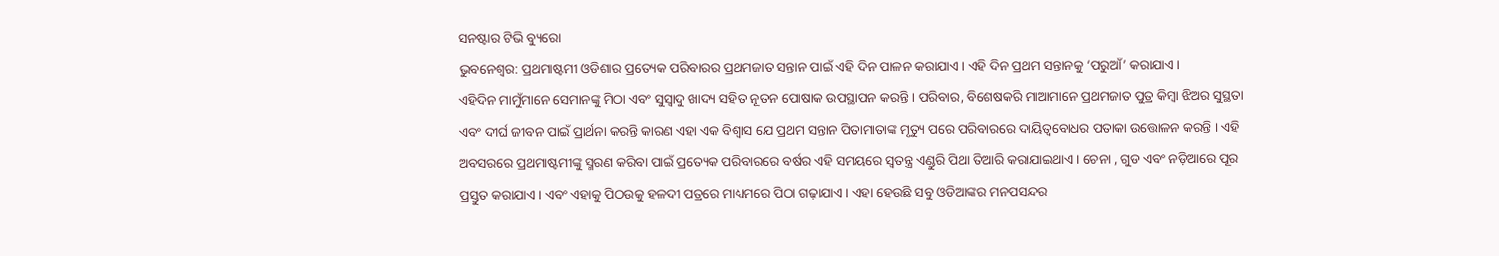ସନଷ୍ଟାର ଟିଭି ବ୍ୟୁରୋ
ଭୁବନେଶ୍ୱର: ପ୍ରଥମାଷ୍ଟମୀ ଓଡିଶାର ପ୍ରତ୍ୟେକ ପରିବାରର ପ୍ରଥମଜାତ ସନ୍ତାନ ପାଇଁ ଏହି ଦିନ ପାଳନ କରାଯାଏ। ଏହି ଦିନ ପ୍ରଥମ ସନ୍ତାନକୁ ‘ପରୁଆଁ’ କରାଯାଏ।
ଏହିଦିନ ମାମୁଁମାନେ ସେମାନଙ୍କୁ ମିଠା ଏବଂ ସୁସ୍ବାଦୁ ଖାଦ୍ୟ ସହିତ ନୂତନ ପୋଷାକ ଉପସ୍ଥାପନ କରନ୍ତି । ପରିବାର, ବିଶେଷକରି ମାଆମାନେ ପ୍ରଥମଜାତ ପୁତ୍ର କିମ୍ବା ଝିଅର ସୁସ୍ଥତା ଏବଂ ଦୀର୍ଘ ଜୀବନ ପାଇଁ ପ୍ରାର୍ଥନା କରନ୍ତି କାରଣ ଏହା ଏକ ବିଶ୍ୱାସ ଯେ ପ୍ରଥମ ସନ୍ତାନ ପିତାମାତାଙ୍କ ମୃତ୍ୟୁ ପରେ ପରିବାରରେ ଦାୟିତ୍ୱବୋଧର ପତାକା ଉତ୍ତୋଳନ କରନ୍ତି । ଏହି ଅବସରରେ ପ୍ରଥମାଷ୍ଟମୀଙ୍କୁ ସ୍ମରଣ କରିବା ପାଇଁ ପ୍ରତ୍ୟେକ ପରିବାରରେ ବର୍ଷର ଏହି ସମୟରେ ସ୍ୱତନ୍ତ୍ର ଏଣ୍ଡୁରି ପିଥା ତିଆରି କରାଯାଇଥାଏ । ଚେନା , ଗୁଡ ଏବଂ ନଡ଼ିଆରେ ପୂର ପ୍ରସ୍ତୁତ କରାଯାଏ। ଏବଂ ଏହାକୁ ପିଠଉକୁ ହଳଦୀ ପତ୍ରରେ ମାଧ୍ୟମରେ ପିଠା ଗଢ଼ାଯାଏ। ଏହା ହେଉଛି ସବୁ ଓଡିଆଙ୍କର ମନପସନ୍ଦର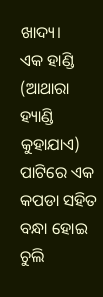ଖାଦ୍ୟ।
ଏକ ହାଣ୍ଡି (ଆଥାରା ହ୍ୟାଣ୍ଡି କୁହାଯାଏ) ପାଟିରେ ଏକ କପଡା ସହିତ ବନ୍ଧା ହୋଇ ଚୁଲି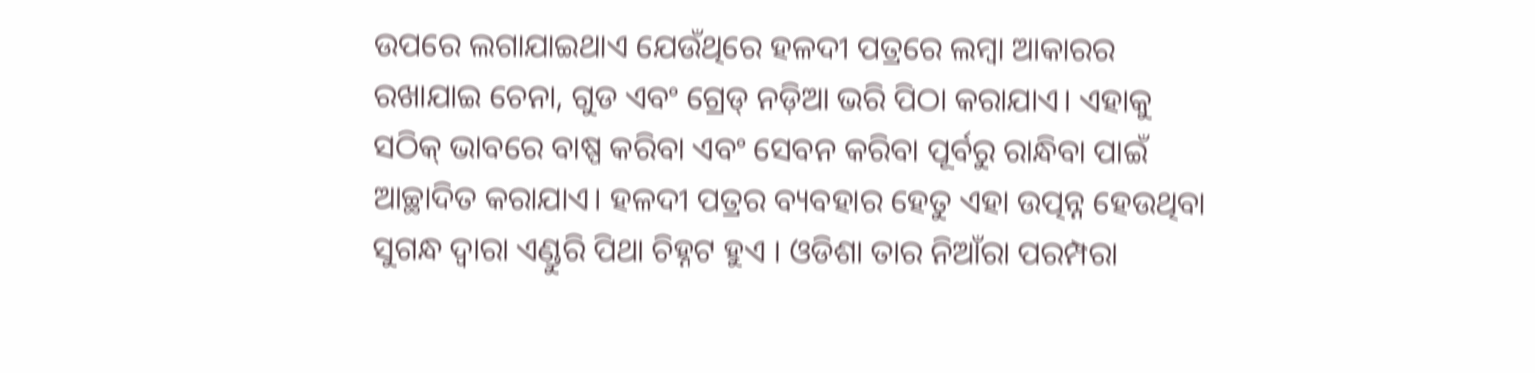ଉପରେ ଲଗାଯାଇଥାଏ ଯେଉଁଥିରେ ହଳଦୀ ପତ୍ରରେ ଲମ୍ବା ଆକାରର ରଖାଯାଇ ଚେନା, ଗୁଡ ଏବଂ ଗ୍ରେଡ୍ ନଡ଼ିଆ ଭରି ପିଠା କରାଯାଏ। ଏହାକୁ ସଠିକ୍ ଭାବରେ ବାଷ୍ପ କରିବା ଏବଂ ସେବନ କରିବା ପୂର୍ବରୁ ରାନ୍ଧିବା ପାଇଁ ଆଚ୍ଛାଦିତ କରାଯାଏ। ହଳଦୀ ପତ୍ରର ବ୍ୟବହାର ହେତୁ ଏହା ଉତ୍ପନ୍ନ ହେଉଥିବା ସୁଗନ୍ଧ ଦ୍ୱାରା ଏଣ୍ଡୁରି ପିଥା ଚିହ୍ନଟ ହୁଏ । ଓଡିଶା ତାର ନିଆଁରା ପରମ୍ପରା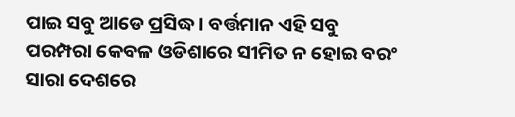ପାଇ ସବୁ ଆଡେ ପ୍ରସିଦ୍ଧ। ବର୍ତ୍ତମାନ ଏହି ସବୁ ପରମ୍ପରା କେବଳ ଓଡିଶାରେ ସୀମିତ ନ ହୋଇ ବରଂ ସାରା ଦେଶରେ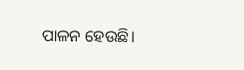ପାଳନ ହେଉଛି।